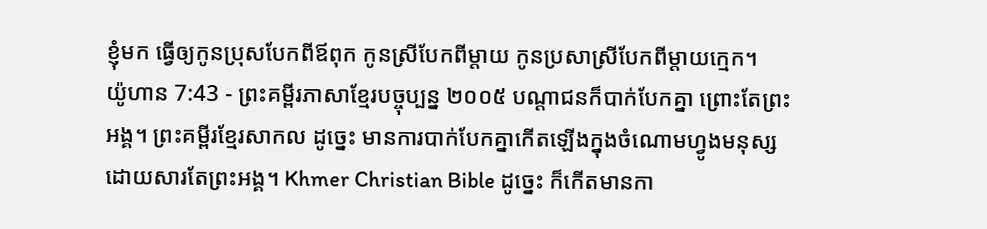ខ្ញុំមក ធ្វើឲ្យកូនប្រុសបែកពីឪពុក កូនស្រីបែកពីម្ដាយ កូនប្រសាស្រីបែកពីម្ដាយក្មេក។
យ៉ូហាន 7:43 - ព្រះគម្ពីរភាសាខ្មែរបច្ចុប្បន្ន ២០០៥ បណ្ដាជនក៏បាក់បែកគ្នា ព្រោះតែព្រះអង្គ។ ព្រះគម្ពីរខ្មែរសាកល ដូច្នេះ មានការបាក់បែកគ្នាកើតឡើងក្នុងចំណោមហ្វូងមនុស្ស ដោយសារតែព្រះអង្គ។ Khmer Christian Bible ដូច្នេះ ក៏កើតមានកា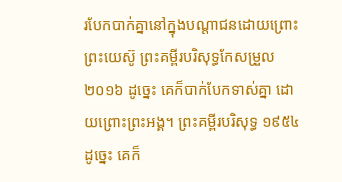របែកបាក់គ្នានៅក្នុងបណ្ដាជនដោយព្រោះព្រះយេស៊ូ ព្រះគម្ពីរបរិសុទ្ធកែសម្រួល ២០១៦ ដូច្នេះ គេក៏បាក់បែកទាស់គ្នា ដោយព្រោះព្រះអង្គ។ ព្រះគម្ពីរបរិសុទ្ធ ១៩៥៤ ដូច្នេះ គេក៏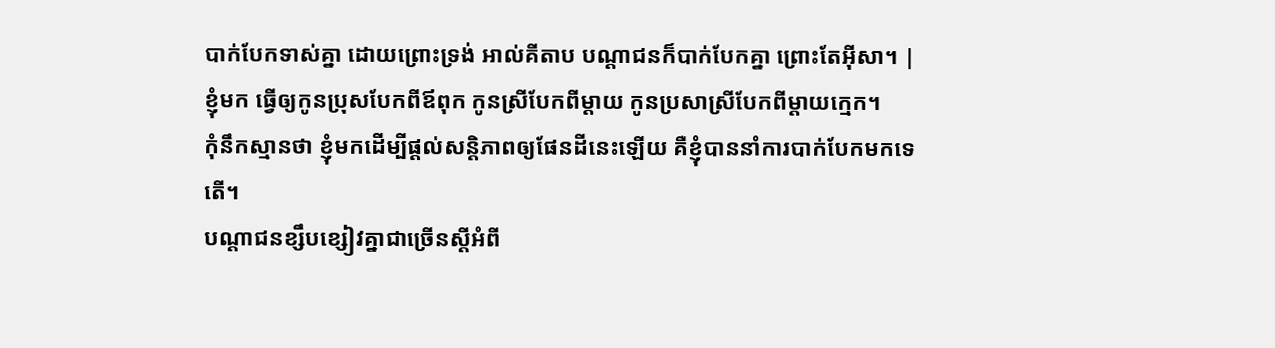បាក់បែកទាស់គ្នា ដោយព្រោះទ្រង់ អាល់គីតាប បណ្ដាជនក៏បាក់បែកគ្នា ព្រោះតែអ៊ីសា។ |
ខ្ញុំមក ធ្វើឲ្យកូនប្រុសបែកពីឪពុក កូនស្រីបែកពីម្ដាយ កូនប្រសាស្រីបែកពីម្ដាយក្មេក។
កុំនឹកស្មានថា ខ្ញុំមកដើម្បីផ្ដល់សន្តិភាពឲ្យផែនដីនេះឡើយ គឺខ្ញុំបាននាំការបាក់បែកមកទេតើ។
បណ្ដាជនខ្សឹបខ្សៀវគ្នាជាច្រើនស្ដីអំពី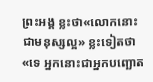ព្រះអង្គ ខ្លះថា«លោកនោះជាមនុស្សល្អ» ខ្លះទៀតថា «ទេ អ្នកនោះជាអ្នកបញ្ឆោត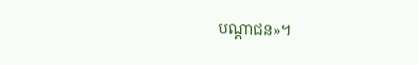បណ្ដាជន»។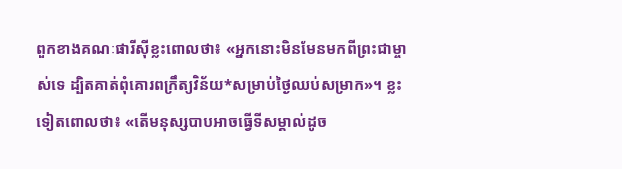ពួកខាងគណៈផារីស៊ីខ្លះពោលថា៖ «អ្នកនោះមិនមែនមកពីព្រះជាម្ចាស់ទេ ដ្បិតគាត់ពុំគោរពក្រឹត្យវិន័យ*សម្រាប់ថ្ងៃឈប់សម្រាក»។ ខ្លះទៀតពោលថា៖ «តើមនុស្សបាបអាចធ្វើទីសម្គាល់ដូច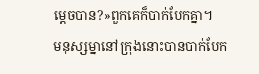ម្ដេចបាន?»ពួកគេក៏បាក់បែកគ្នា។
មនុស្សម្នានៅក្រុងនោះបានបាក់បែក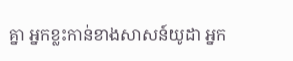គ្នា អ្នកខ្លះកាន់ខាងសាសន៍យូដា អ្នក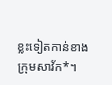ខ្លះទៀតកាន់ខាងក្រុមសាវ័ក*។